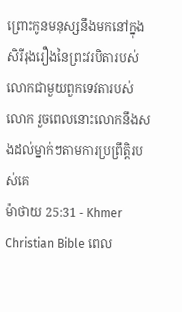ព្រោះកូនមនុស្សនឹងមកនៅក្នុងសិរីរុងរឿងនៃព្រះវរបិតារបស់លោកជាមួយពួកទេវតារបស់លោក រួចពេលនោះលោកនឹងសងដល់ម្នាក់ៗតាមការប្រព្រឹត្ដិរបស់គេ
ម៉ាថាយ 25:31 - Khmer Christian Bible ពេល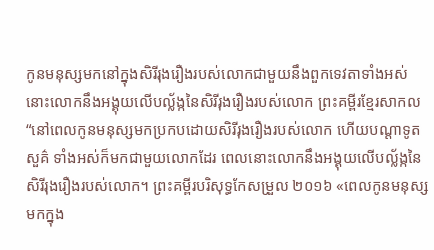កូនមនុស្សមកនៅក្នុងសិរីរុងរឿងរបស់លោកជាមួយនឹងពួកទេវតាទាំងអស់ នោះលោកនឹងអង្គុយលើបល្ល័ង្កនៃសិរីរុងរឿងរបស់លោក ព្រះគម្ពីរខ្មែរសាកល “នៅពេលកូនមនុស្សមកប្រកបដោយសិរីរុងរឿងរបស់លោក ហើយបណ្ដាទូតសួគ៌ ទាំងអស់ក៏មកជាមួយលោកដែរ ពេលនោះលោកនឹងអង្គុយលើបល្ល័ង្កនៃសិរីរុងរឿងរបស់លោក។ ព្រះគម្ពីរបរិសុទ្ធកែសម្រួល ២០១៦ «ពេលកូនមនុស្សមកក្នុង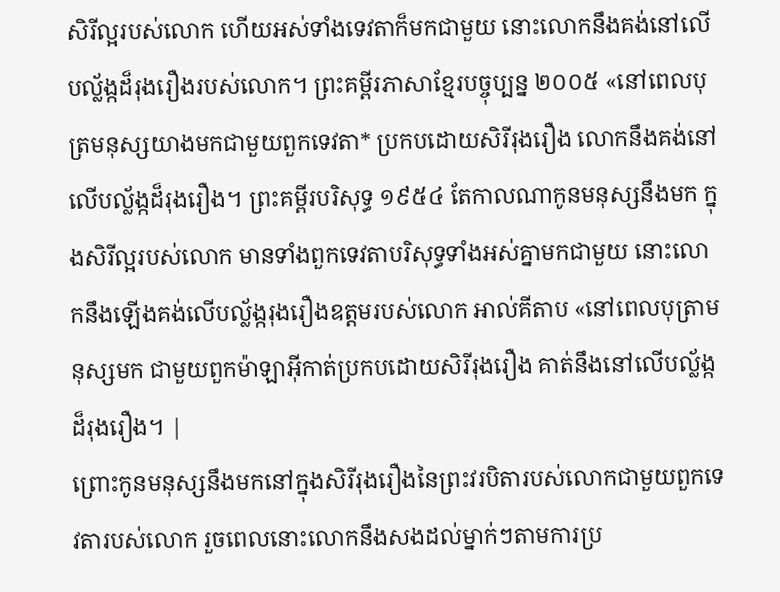សិរីល្អរបស់លោក ហើយអស់ទាំងទេវតាក៏មកជាមួយ នោះលោកនឹងគង់នៅលើបល្ល័ង្កដ៏រុងរឿងរបស់លោក។ ព្រះគម្ពីរភាសាខ្មែរបច្ចុប្បន្ន ២០០៥ «នៅពេលបុត្រមនុស្សយាងមកជាមួយពួកទេវតា* ប្រកបដោយសិរីរុងរឿង លោកនឹងគង់នៅលើបល្ល័ង្កដ៏រុងរឿង។ ព្រះគម្ពីរបរិសុទ្ធ ១៩៥៤ តែកាលណាកូនមនុស្សនឹងមក ក្នុងសិរីល្អរបស់លោក មានទាំងពួកទេវតាបរិសុទ្ធទាំងអស់គ្នាមកជាមួយ នោះលោកនឹងឡើងគង់លើបល្ល័ង្ករុងរឿងឧត្តមរបស់លោក អាល់គីតាប «នៅពេលបុត្រាមនុស្សមក ជាមួយពួកម៉ាឡាអ៊ីកាត់ប្រកបដោយសិរីរុងរឿង គាត់នឹងនៅលើបល្ល័ង្កដ៏រុងរឿង។ |
ព្រោះកូនមនុស្សនឹងមកនៅក្នុងសិរីរុងរឿងនៃព្រះវរបិតារបស់លោកជាមួយពួកទេវតារបស់លោក រួចពេលនោះលោកនឹងសងដល់ម្នាក់ៗតាមការប្រ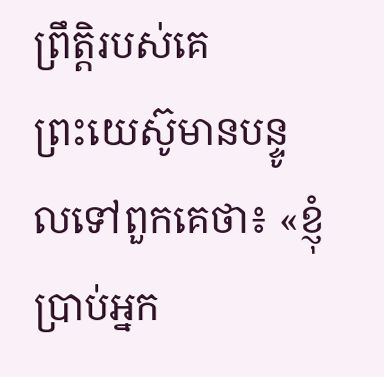ព្រឹត្ដិរបស់គេ
ព្រះយេស៊ូមានបន្ទូលទៅពួកគេថា៖ «ខ្ញុំប្រាប់អ្នក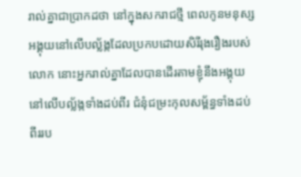រាល់គ្នាជាប្រាកដថា នៅក្នុងសករាជថ្មី ពេលកូនមនុស្សអង្គុយនៅលើបល្ល័ង្កដែលប្រកបដោយសិរីរុងរឿងរបស់លោក នោះអ្នករាល់គ្នាដែលបានដើរតាមខ្ញុំនឹងអង្គុយនៅលើបល្ល័ង្កទាំងដប់ពីរ ជំនុំជម្រះកុលសម្ព័ន្ធទាំងដប់ពីររប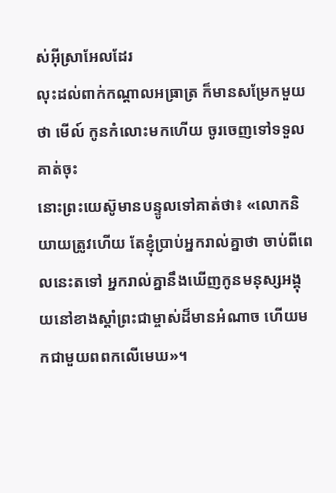ស់អ៊ីស្រាអែលដែរ
លុះដល់ពាក់កណ្ដាលអធ្រាត្រ ក៏មានសម្រែកមួយថា មើល៍ កូនកំលោះមកហើយ ចូរចេញទៅទទួលគាត់ចុះ
នោះព្រះយេស៊ូមានបន្ទូលទៅគាត់ថា៖ «លោកនិយាយត្រូវហើយ តែខ្ញុំប្រាប់អ្នករាល់គ្នាថា ចាប់ពីពេលនេះតទៅ អ្នករាល់គ្នានឹងឃើញកូនមនុស្សអង្គុយនៅខាងស្ដាំព្រះជាម្ចាស់ដ៏មានអំណាច ហើយមកជាមួយពពកលើមេឃ»។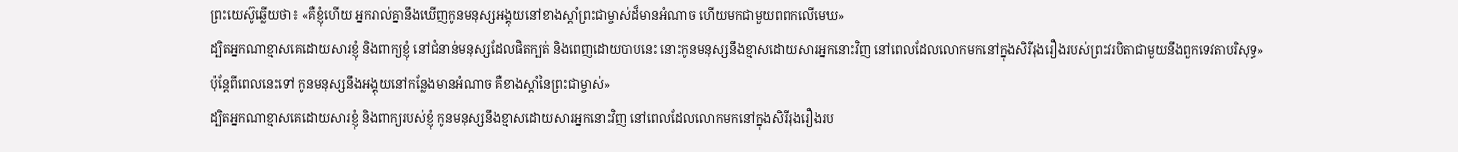ព្រះយេស៊ូឆ្លើយថា៖ «គឺខ្ញុំហើយ អ្នករាល់គ្នានឹងឃើញកូនមនុស្សអង្គុយនៅខាងស្ដាំព្រះជាម្ចាស់ដ៏មានអំណាច ហើយមកជាមួយពពកលើមេឃ»
ដ្បិតអ្នកណាខ្មាសគេដោយសារខ្ញុំ និងពាក្យខ្ញុំ នៅជំនាន់មនុស្សដែលផិតក្បត់ និងពេញដោយបាបនេះ នោះកូនមនុស្សនឹងខ្មាសដោយសារអ្នកនោះវិញ នៅពេលដែលលោកមកនៅក្នុងសិរីរុងរឿងរបស់ព្រះវរបិតាជាមួយនឹងពួកទេវតាបរិសុទ្ធ»
ប៉ុន្ដែពីពេលនេះទៅ កូនមនុស្សនឹងអង្គុយនៅកន្លែងមានអំណាច គឺខាងស្ដាំនៃព្រះជាម្ចាស់»
ដ្បិតអ្នកណាខ្មាសគេដោយសារខ្ញុំ និងពាក្យរបស់ខ្ញុំ កូនមនុស្សនឹងខ្មាសដោយសារអ្នកនោះវិញ នៅពេលដែលលោកមកនៅក្នុងសិរីរុងរឿងរប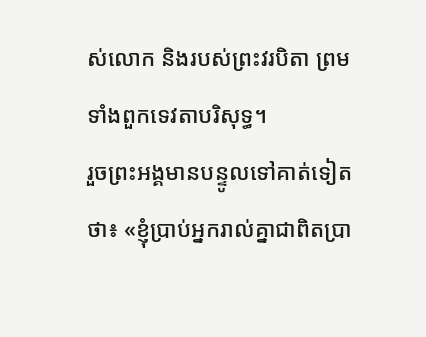ស់លោក និងរបស់ព្រះវរបិតា ព្រមទាំងពួកទេវតាបរិសុទ្ធ។
រួចព្រះអង្គមានបន្ទូលទៅគាត់ទៀតថា៖ «ខ្ញុំប្រាប់អ្នករាល់គ្នាជាពិតប្រា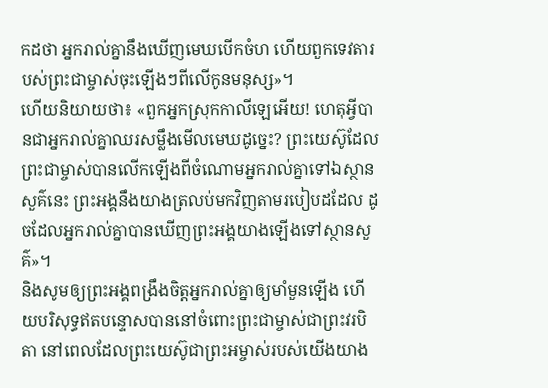កដថា អ្នករាល់គ្នានឹងឃើញមេឃបើកចំហ ហើយពួកទេវតារបស់ព្រះជាម្ចាស់ចុះឡើងៗពីលើកូនមនុស្ស»។
ហើយនិយាយថា៖ «ពួកអ្នកស្រុកកាលីឡេអើយ! ហេតុអ្វីបានជាអ្នករាល់គ្នាឈរសម្លឹងមើលមេឃដូច្នេះ? ព្រះយេស៊ូដែលព្រះជាម្ចាស់បានលើកឡើងពីចំណោមអ្នករាល់គ្នាទៅឯស្ថានសួគ៌នេះ ព្រះអង្គនឹងយាងត្រលប់មកវិញតាមរបៀបដដែល ដូចដែលអ្នករាល់គ្នាបានឃើញព្រះអង្គយាងឡើងទៅស្ថានសួគ៌»។
និងសូមឲ្យព្រះអង្គពង្រឹងចិត្ដអ្នករាល់គ្នាឲ្យមាំមួនឡើង ហើយបរិសុទ្ធឥតបន្ទោសបាននៅចំពោះព្រះជាម្ចាស់ជាព្រះវរបិតា នៅពេលដែលព្រះយេស៊ូជាព្រះអម្ចាស់របស់យើងយាង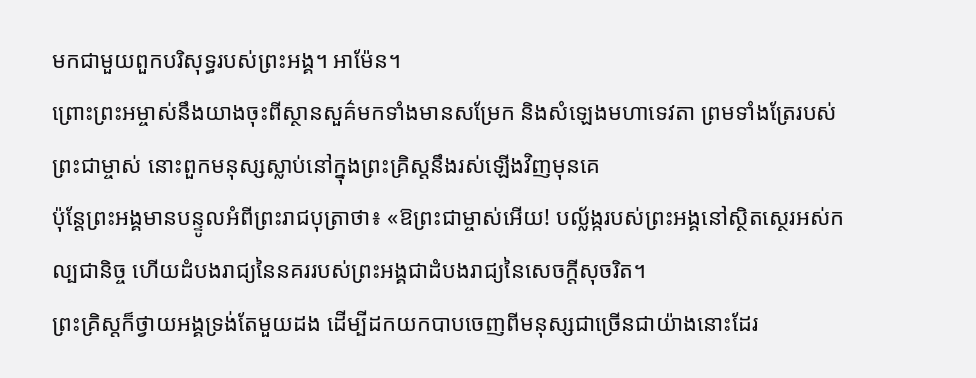មកជាមួយពួកបរិសុទ្ធរបស់ព្រះអង្គ។ អាម៉ែន។
ព្រោះព្រះអម្ចាស់នឹងយាងចុះពីស្ថានសួគ៌មកទាំងមានសម្រែក និងសំឡេងមហាទេវតា ព្រមទាំងត្រែរបស់ព្រះជាម្ចាស់ នោះពួកមនុស្សស្លាប់នៅក្នុងព្រះគ្រិស្ដនឹងរស់ឡើងវិញមុនគេ
ប៉ុន្ដែព្រះអង្គមានបន្ទូលអំពីព្រះរាជបុត្រាថា៖ «ឱព្រះជាម្ចាស់អើយ! បល្ល័ង្ករបស់ព្រះអង្គនៅស្ថិតស្ថេរអស់កល្បជានិច្ច ហើយដំបងរាជ្យនៃនគររបស់ព្រះអង្គជាដំបងរាជ្យនៃសេចក្ដីសុចរិត។
ព្រះគ្រិស្ដក៏ថ្វាយអង្គទ្រង់តែមួយដង ដើម្បីដកយកបាបចេញពីមនុស្សជាច្រើនជាយ៉ាងនោះដែរ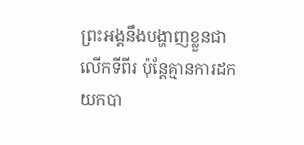ព្រះអង្គនឹងបង្ហាញខ្លួនជាលើកទីពីរ ប៉ុន្ដែគ្មានការដកយកបា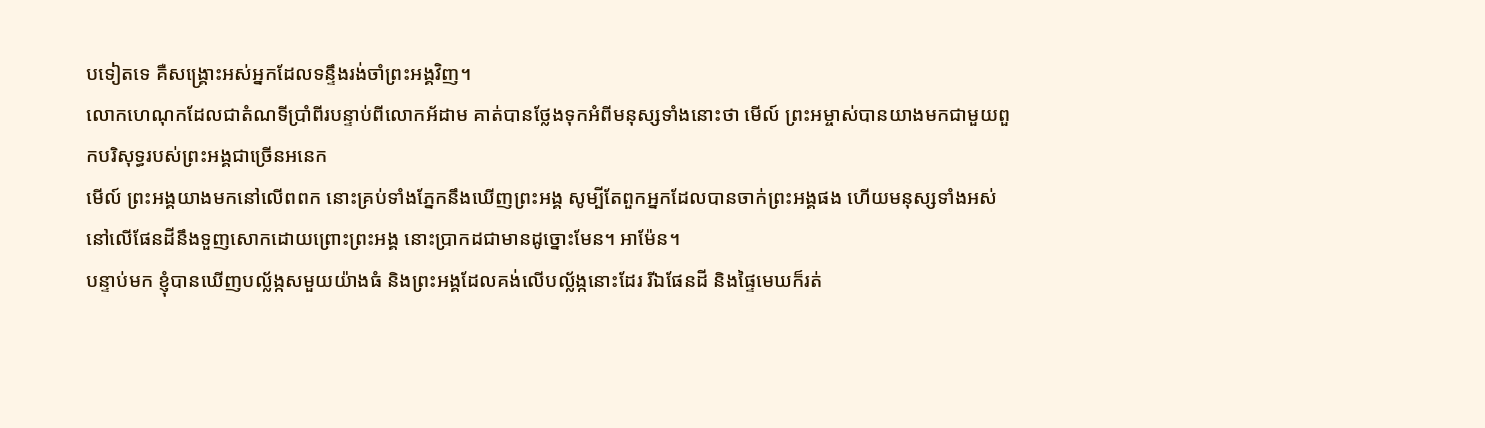បទៀតទេ គឺសង្គ្រោះអស់អ្នកដែលទន្ទឹងរង់ចាំព្រះអង្គវិញ។
លោកហេណុកដែលជាតំណទីប្រាំពីរបន្ទាប់ពីលោកអ័ដាម គាត់បានថ្លែងទុកអំពីមនុស្សទាំងនោះថា មើល៍ ព្រះអម្ចាស់បានយាងមកជាមួយពួកបរិសុទ្ធរបស់ព្រះអង្គជាច្រើនអនេក
មើល៍ ព្រះអង្គយាងមកនៅលើពពក នោះគ្រប់ទាំងភ្នែកនឹងឃើញព្រះអង្គ សូម្បីតែពួកអ្នកដែលបានចាក់ព្រះអង្គផង ហើយមនុស្សទាំងអស់នៅលើផែនដីនឹងទួញសោកដោយព្រោះព្រះអង្គ នោះប្រាកដជាមានដូច្នោះមែន។ អាម៉ែន។
បន្ទាប់មក ខ្ញុំបានឃើញបល័្លង្កសមួយយ៉ាងធំ និងព្រះអង្គដែលគង់លើបល្ល័ង្កនោះដែរ រីឯផែនដី និងផ្ទៃមេឃក៏រត់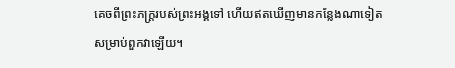គេចពីព្រះភក្រ្ដរបស់ព្រះអង្គទៅ ហើយឥតឃើញមានកន្លែងណាទៀតសម្រាប់ពួកវាឡើយ។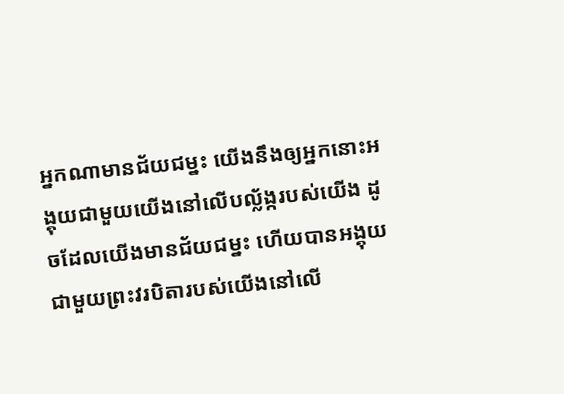អ្នកណាមានជ័យជម្នះ យើងនឹងឲ្យអ្នកនោះអង្គុយជាមួយយើងនៅលើបល្ល័ង្ករបស់យើង ដូចដែលយើងមានជ័យជម្នះ ហើយបានអង្គុយជាមួយព្រះវរបិតារបស់យើងនៅលើ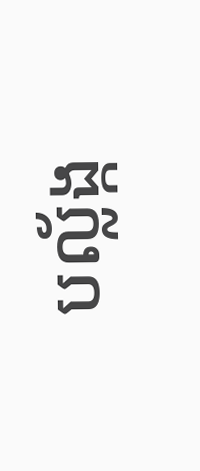បល្ល័ង្ក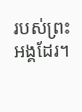របស់ព្រះអង្គដែរ។